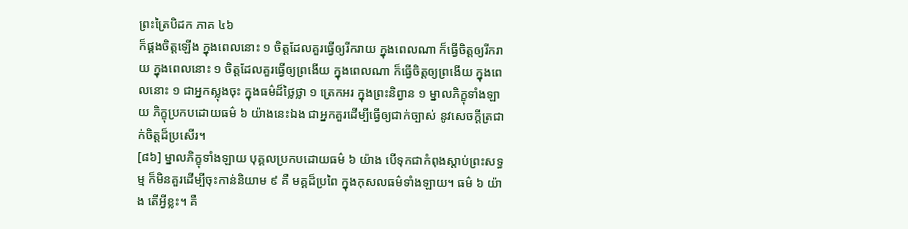ព្រះត្រៃបិដក ភាគ ៤៦
ក៏ផ្គងចិត្តឡើង ក្នុងពេលនោះ ១ ចិត្តដែលគួរធ្វើឲ្យរីករាយ ក្នុងពេលណា ក៏ធ្វើចិត្តឲ្យរីករាយ ក្នុងពេលនោះ ១ ចិត្តដែលគួរធ្វើឲ្យព្រងើយ ក្នុងពេលណា ក៏ធ្វើចិត្តឲ្យព្រងើយ ក្នុងពេលនោះ ១ ជាអ្នកស្លុងចុះ ក្នុងធម៌ដ៏ថ្លៃថ្លា ១ ត្រេកអរ ក្នុងព្រះនិព្វាន ១ ម្នាលភិក្ខុទាំងឡាយ ភិក្ខុប្រកបដោយធម៌ ៦ យ៉ាងនេះឯង ជាអ្នកគួរដើម្បីធ្វើឲ្យជាក់ច្បាស់ នូវសេចក្តីត្រជាក់ចិត្តដ៏ប្រសើរ។
[៨៦] ម្នាលភិក្ខុទាំងឡាយ បុគ្គលប្រកបដោយធម៌ ៦ យ៉ាង បើទុកជាកំពុងស្តាប់ព្រះសទ្ធម្ម ក៏មិនគួរដើម្បីចុះកាន់និយាម ៩ គឺ មគ្គដ៏ប្រពៃ ក្នុងកុសលធម៌ទាំងឡាយ។ ធម៌ ៦ យ៉ាង តើអ្វីខ្លះ។ គឺ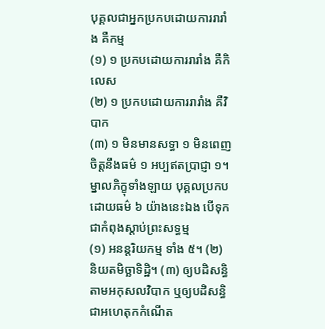បុគ្គលជាអ្នកប្រកបដោយការរារាំង គឺកម្ម
(១) ១ ប្រកបដោយការរារាំង គឺកិលេស
(២) ១ ប្រកបដោយការរារាំង គឺវិបាក
(៣) ១ មិនមានសទ្ធា ១ មិនពេញចិត្តនឹងធម៌ ១ អប្បឥតប្រាជ្ញា ១។ ម្នាលភិក្ខុទាំងឡាយ បុគ្គលប្រកបដោយធម៌ ៦ យ៉ាងនេះឯង បើទុកជាកំពុងស្តាប់ព្រះសទ្ធម្ម
(១) អនន្តរិយកម្ម ទាំង ៥។ (២) និយតមិច្ឆាទិដ្ឋិ។ (៣) ឲ្យបដិសន្ធិតាមអកុសលវិបាក ឬឲ្យបដិសន្ធិជាអហេតុកកំណើត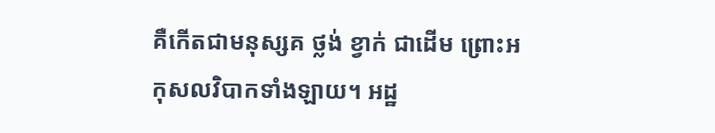គឺកើតជាមនុស្សគ ថ្លង់ ខ្វាក់ ជាដើម ព្រោះអកុសលវិបាកទាំងឡាយ។ អដ្ឋ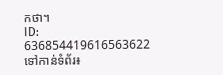កថា។
ID: 636854419616563622
ទៅកាន់ទំព័រ៖